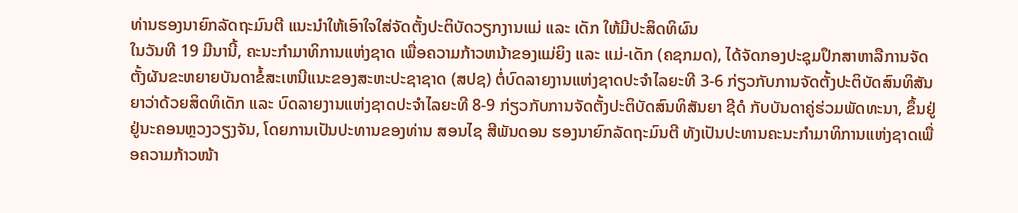ທ່ານຮອງນາຍົກລັດຖະມົນຕີ ແນະນໍາໃຫ້ເອົາໃຈໃສ່ຈັດຕັ້ງປະຕິບັດວຽກງານແມ່ ແລະ ເດັກ ໃຫ້ມີປະສິດທິຜົນ
ໃນວັນທີ 19 ມີນານີ້, ຄະນະກຳມາທິການແຫ່ງຊາດ ເພື່ອຄວາມກ້າວຫນ້າຂອງແມ່ຍິງ ແລະ ແມ່-ເດັກ (ຄຊກມດ), ໄດ້ຈັດກອງປະຊຸມປຶກສາຫາລືການຈັດຕັ້ງຜັນຂະຫຍາຍບັນດາຂໍ້ສະເຫນີແນະຂອງສະຫະປະຊາຊາດ (ສປຊ) ຕໍ່ບົດລາຍງານແຫ່ງຊາດປະຈໍາໄລຍະທີ 3-6 ກ່ຽວກັບການຈັດຕັ້ງປະຕິບັດສົນທິສັນຍາວ່າດ້ວຍສິດທິເດັກ ແລະ ບົດລາຍງານແຫ່ງຊາດປະຈໍາໄລຍະທີ 8-9 ກ່ຽວກັບການຈັດຕັ້ງປະຕິບັດສົນທິສັນຍາ ຊີດໍ ກັບບັນດາຄູ່ຮ່ວມພັດທະນາ, ຂຶ້ນຢູ່ຢູ່ນະຄອນຫຼວງວຽງຈັນ, ໂດຍການເປັນປະທານຂອງທ່ານ ສອນໄຊ ສີພັນດອນ ຮອງນາຍົກລັດຖະມົນຕີ ທັງເປັນປະທານຄະນະກຳມາທິການແຫ່ງຊາດເພື່ອຄວາມກ້າວໜ້າ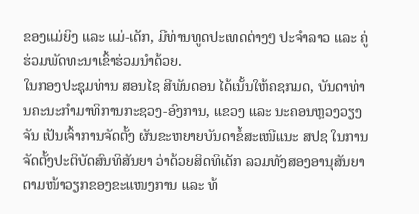ຂອງແມ່ຍິງ ແລະ ແມ່-ເດັກ, ມີທ່ານທູດປະເທດຕ່າງໆ ປະຈໍາລາວ ແລະ ຄູ່ຮ່ວມພັດທະນາເຂົ້າຮ່ວມນໍາດ້ວຍ.
ໃນກອງປະຊຸມທ່ານ ສອນໄຊ ສີພັນດອນ ໄດ້ເນັ້ນໃຫ້ຄຊກມດ, ບັນດາທ່ານຄະນະກຳມາທິການກະຊວງ-ອົງການ, ແຂວງ ແລະ ນະຄອນຫຼວງວຽງຈັນ ເປັນເຈົ້າການຈັດຕັ້ງ ຜັນຂະຫຍາຍບັນດາຂໍ້ສະເໜີແນະ ສປຊ ໃນການຈັດຕັ້ງປະຕິບັດສົນທິສັນຍາ ວ່າດ້ວຍສິດທິເດັກ ລວມທັງສອງອານຸສັນຍາ ຕາມໜ້າວຽກຂອງຂະແໜງການ ແລະ ທ້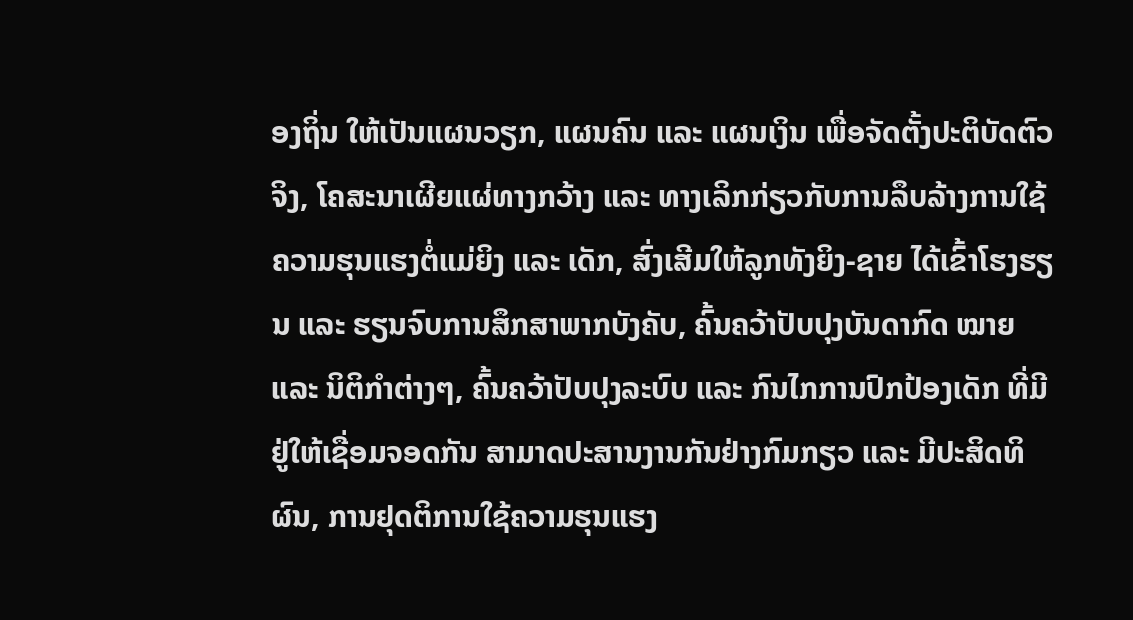ອງຖິ່ນ ໃຫ້ເປັນແຜນວຽກ, ແຜນຄົນ ແລະ ແຜນເງິນ ເພື່ອຈັດຕັ້ງປະຕິບັດຕົວຈິງ, ໂຄສະນາເຜີຍແຜ່ທາງກວ້າງ ແລະ ທາງເລິກກ່ຽວກັບການລຶບລ້າງການໃຊ້ ຄວາມຮຸນແຮງຕໍ່ແມ່ຍິງ ແລະ ເດັກ, ສົ່ງເສີມໃຫ້ລູກທັງຍິງ-ຊາຍ ໄດ້ເຂົ້າໂຮງຮຽນ ແລະ ຮຽນຈົບການສຶກສາພາກບັງຄັບ, ຄົ້ນຄວ້າປັບປຸງບັນດາກົດ ໝາຍ ແລະ ນິຕິກຳຕ່າງໆ, ຄົ້ນຄວ້າປັບປຸງລະບົບ ແລະ ກົນໄກການປົກປ້ອງເດັກ ທີ່ມີຢູ່ໃຫ້ເຊື່ອມຈອດກັນ ສາມາດປະສານງານກັນຢ່າງກົມກຽວ ແລະ ມີປະສິດທິຜົນ, ການຢຸດຕິການໃຊ້ຄວາມຮຸນແຮງ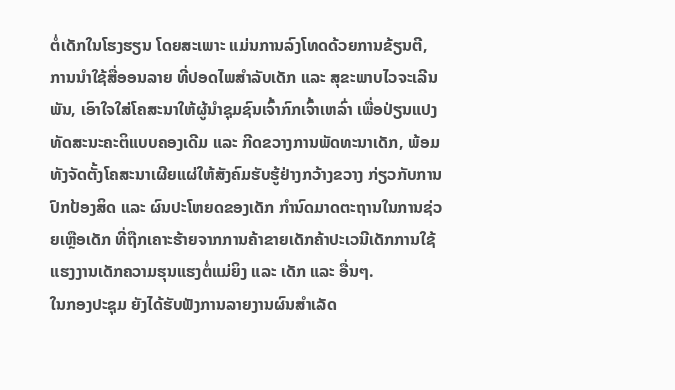ຕໍ່ເດັກໃນໂຮງຮຽນ ໂດຍສະເພາະ ແມ່ນການລົງໂທດດ້ວຍການຂ້ຽນຕີ, ການນຳໃຊ້ສື່ອອນລາຍ ທີ່ປອດໄພສຳລັບເດັກ ແລະ ສຸຂະພາບໄວຈະເລີນພັນ, ເອົາໃຈໃສ່ໂຄສະນາໃຫ້ຜູ້ນຳຊຸມຊົນເຈົ້າກົກເຈົ້າເຫລົ່າ ເພື່ອປ່ຽນແປງທັດສະນະຄະຕິແບບຄອງເດີມ ແລະ ກີດຂວາງການພັດທະນາເດັກ, ພ້ອມທັງຈັດຕັ້ງໂຄສະນາເຜີຍແຜ່ໃຫ້ສັງຄົມຮັບຮູ້ຢ່າງກວ້າງຂວາງ ກ່ຽວກັບການປົກປ້ອງສິດ ແລະ ຜົນປະໂຫຍດຂອງເດັກ ກຳນົດມາດຕະຖານໃນການຊ່ວຍເຫຼືອເດັກ ທີ່ຖືກເຄາະຮ້າຍຈາກການຄ້າຂາຍເດັກຄ້າປະເວນີເດັກການໃຊ້ແຮງງານເດັກຄວາມຮຸນແຮງຕໍ່ແມ່ຍິງ ແລະ ເດັກ ແລະ ອື່ນໆ.
ໃນກອງປະຊຸມ ຍັງໄດ້ຮັບຟັງການລາຍງານຜົນສຳເລັດ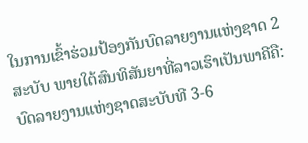ໃນການເຂົ້າຮ່ວມປ້ອງກັນບົດລາຍງານແຫ່ງຊາດ 2 ສະບັບ ພາຍໃຕ້ສົນທິສັນຍາທີ່ລາວເຮົາເປັນພາຄີຄື: ບົດລາຍງານແຫ່ງຊາດສະບັບທີ 3-6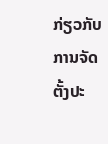ກ່ຽວກັບການຈັດຕັ້ງປະ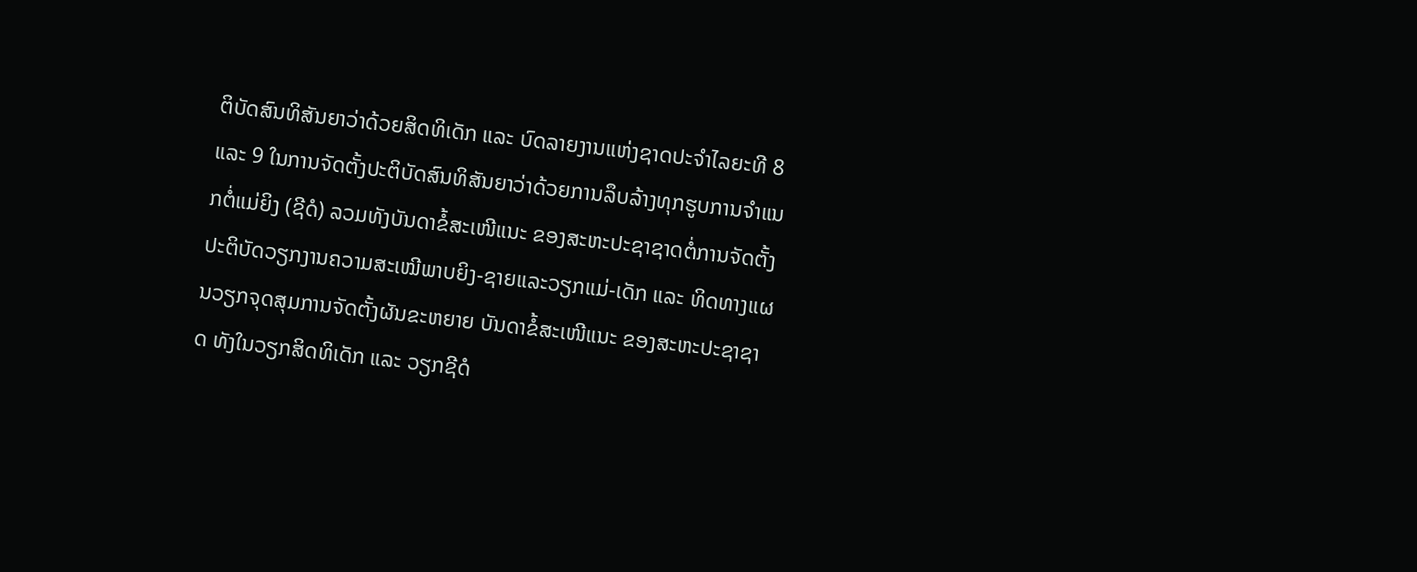ຕິບັດສົນທິສັນຍາວ່າດ້ວຍສິດທິເດັກ ແລະ ບົດລາຍງານແຫ່ງຊາດປະຈຳໄລຍະທີ 8 ແລະ 9 ໃນການຈັດຕັ້ງປະຕິບັດສົນທິສັນຍາວ່າດ້ວຍການລຶບລ້າງທຸກຮູບການຈຳແນກຕໍ່ແມ່ຍິງ (ຊີດໍ) ລວມທັງບັນດາຂໍ້ສະເໜີແນະ ຂອງສະຫະປະຊາຊາດຕໍ່ການຈັດຕັ້ງປະຕິບັດວຽກງານຄວາມສະເໝີພາບຍິງ-ຊາຍແລະວຽກແມ່-ເດັກ ແລະ ທິດທາງແຜນວຽກຈຸດສຸມການຈັດຕັ້ງຜັນຂະຫຍາຍ ບັນດາຂໍ້ສະເໜີແນະ ຂອງສະຫະປະຊາຊາດ ທັງໃນວຽກສິດທິເດັກ ແລະ ວຽກຊີດໍ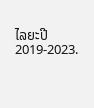ໄລຍະປີ 2019-2023.